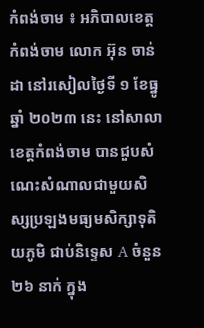កំពង់ចាម ៖ អភិបាលខេត្តកំពង់ចាម លោក អ៊ុន ចាន់ដា នៅរសៀលថ្ងៃទី ១ ខែធ្នូឆ្នាំ ២០២៣ នេះ នៅសាលាខេត្តកំពង់ចាម បានជួបសំណេះសំណាលជាមួយសិស្សប្រឡងមធ្យមសិក្សាទុតិយភូមិ ជាប់និទ្ទេស A ចំនួន ២៦ នាក់ ក្នុង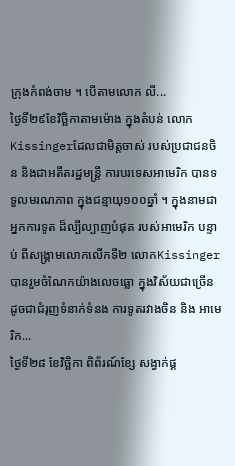ក្រុងកំពង់ចាម ។ បើតាមលោក លី...
ថ្ងៃទី២៩ខែវិច្ឆិកាតាមម៉ោង ក្នុងតំបន់ លោកKissingerដែលជាមិត្តចាស់ របស់ប្រជាជនចិន និងជាអតីតរដ្ឋមន្ត្រី ការបរទេសអាមេរិក បានទទួលមរណភាព ក្នុងជន្មាយុ១០០ឆ្នាំ ។ ក្នុងនាមជា អ្នកការទូត ដ៏ល្បីល្បាញបំផុត របស់អាមេរិក បន្ទាប់ ពីសង្គ្រាមលោកលើកទី២ លោកKissinger បានរួមចំណែកយ៉ាងលេចធ្លោ ក្នុងវិស័យជាច្រើន ដូចជាជំរុញទំនាក់ទំនង ការទូតរវាងចិន និង អាមេរិក...
ថ្ងៃទី២៨ ខែវិច្ឆិកា ពិព័រណ៍ខ្សែ សង្វាក់ផ្គ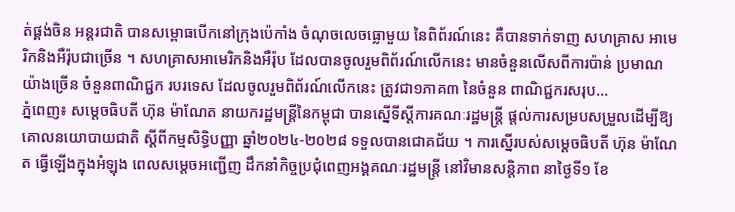ត់ផ្គង់ចិន អន្តរជាតិ បានសម្ពោធបើកនៅក្រុងប៉េកាំង ចំណុចលេចធ្លោមួយ នៃពិព័រណ៍នេះ គឺបានទាក់ទាញ សហគ្រាស អាមេរិកនិងអឺរ៉ុបជាច្រើន ។ សហគ្រាសអាមេរិកនិងអឺរ៉ុប ដែលបានចូលរួមពិព័រណ៍លើកនេះ មានចំនួនលើសពីការប៉ាន់ ប្រមាណយ៉ាងច្រើន ចំនួនពាណិជ្ជក របរទេស ដែលចូលរួមពិព័រណ៍លើកនេះ ត្រូវជា១ភាគ៣ នៃចំនួន ពាណិជ្ជករសរុប...
ភ្នំពេញ៖ សម្តេចធិបតី ហ៊ុន ម៉ាណែត នាយករដ្ឋមន្ត្រីនៃកម្ពុជា បានស្នើទីស្តីការគណៈរដ្ឋមន្ត្រី ផ្ដល់ការសម្របសម្រួលដើម្បីឱ្យ គោលនយោបាយជាតិ ស្ដីពីកម្មសិទ្ធិបញ្ញា ឆ្នាំ២០២៤-២០២៨ ទទួលបានជោគជ័យ ។ ការស្នើរបស់សម្តេចធិបតី ហ៊ុន ម៉ាណែត ធ្វើឡើងក្នុងអំឡុង ពេលសម្តេចអញ្ជើញ ដឹកនាំកិច្ចប្រជុំពេញអង្គគណៈរដ្ឋមន្ត្រី នៅវិមានសន្តិភាព នាថ្ងៃទី១ ខែ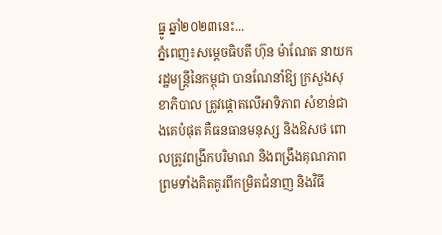ធ្នូ ឆ្នាំ២០២៣នេះ...
ភ្នំពេញ៖សម្តេចធិបតី ហ៊ុន ម៉ាណែត នាយករដ្ឋមន្ត្រីនៃកម្ពុជា បានណែនាំឱ្យ ក្រសួងសុខាភិបាល ត្រូវផ្តោតលើអាទិភាព សំខាន់ជាងគេបំផុត គឺធនធានមនុស្ស និងឱសថ ពោលត្រូវពង្រីកបរិមាណ និងពង្រឹងគុណភាព ព្រមទាំងគិតគូរពីកម្រិតជំនាញ និងវិធី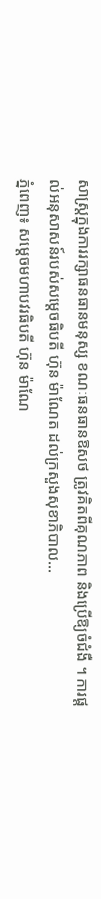សាស្ត្រក្នុងការរក្សាធនធានមនុស្ស ខណៈធនធានឱសថ ត្រូវគិតពីគុណភាព និងប្រើឱ្យចំជំងឺ ។ ការផ្តល់អនុសាសន៍របស់សម្តេចធិបតី ហ៊ុន ម៉ាណែត ដល់ក្រសួងសុខាភិបាល...
ភ្នំពេញ៖ សម្តេចមហាបវរធិបតី ហ៊ុន ម៉ាណែ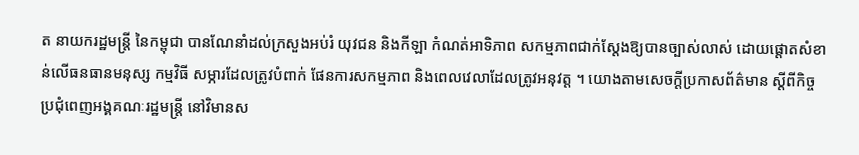ត នាយករដ្ឋមន្ត្រី នៃកម្ពុជា បានណែនាំដល់ក្រសួងអប់រំ យុវជន និងកីឡា កំណត់អាទិភាព សកម្មភាពជាក់ស្តែងឱ្យបានច្បាស់លាស់ ដោយផ្តោតសំខាន់លើធនធានមនុស្ស កម្មវិធី សម្ភារដែលត្រូវបំពាក់ ផែនការសកម្មភាព និងពេលវេលាដែលត្រូវអនុវត្ត ។ យោងតាមសេចក្ដីប្រកាសព័ត៌មាន ស្ដីពីកិច្ចប្រជុំពេញអង្គគណៈរដ្ឋមន្ត្រី នៅវិមានស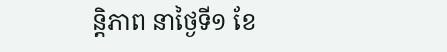ន្តិភាព នាថ្ងៃទី១ ខែ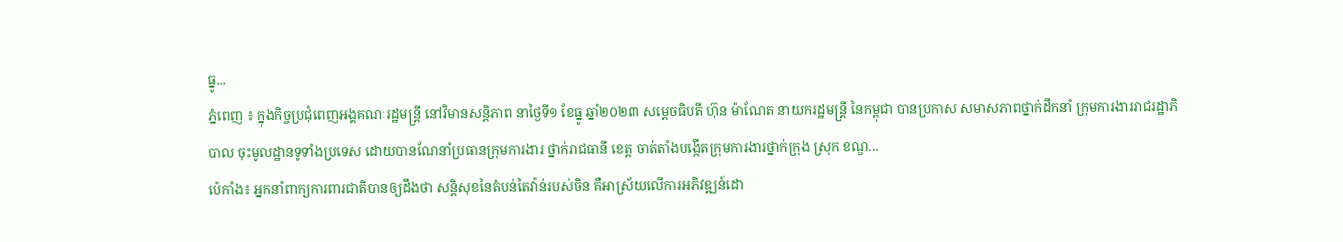ធ្នូ...
ភ្នំពេញ ៖ ក្នុងកិច្ចប្រជុំពេញអង្គគណៈរដ្ឋមន្ត្រី នៅវិមានសន្តិភាព នាថ្ងៃទី១ ខែធ្នូ ឆ្នាំ២០២៣ សម្តេចធិបតី ហ៊ុន ម៉ាណែត នាយករដ្ឋមន្ត្រី នៃកម្ពុជា បានប្រកាស សមាសភាពថ្នាក់ដឹកនាំ ក្រុមការងាររាជរដ្ឋាភិបាល ចុះមូលដ្ឋានទូទាំងប្រទេស ដោយបានណែនាំប្រធានក្រុមការងារ ថ្នាក់រាជធានី ខេត្ត ចាត់តាំងបង្កើតក្រុមការងារថ្នាក់ក្រុង ស្រុក ខណ្ឌ...
ប៉េកាំង៖ អ្នកនាំពាក្យការពារជាតិបានឲ្យដឹងថា សន្តិសុខនៃតំបន់តៃវ៉ាន់របស់ចិន គឺអាស្រ័យលើការអភិវឌ្ឍន៍ដោ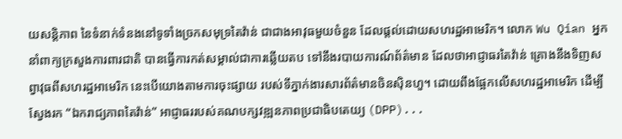យសន្តិភាព នៃទំនាក់ទំនងនៅទូទាំងច្រកសមុទ្រតៃវ៉ាន់ ជាជាងអាវុធមួយចំនួន ដែលផ្តល់ដោយសហរដ្ឋអាមេរិក។ លោក Wu Qian អ្នកនាំពាក្យក្រសួងការពារជាតិ បានធ្វើការកត់សម្គាល់ជាការឆ្លើយតប ទៅនឹងរបាយការណ៍ព័ត៌មាន ដែលថាអាជ្ញាធរតៃវ៉ាន់ គ្រោងនឹងទិញសព្វាវុធពីសហរដ្ឋអាមេរិក នេះបើយោងតាមការចុះផ្សាយ របស់ទីភ្នាក់ងារសារព័ត៌មានចិនស៊ិនហួ។ ដោយពឹងផ្អែកលើសហរដ្ឋអាមេរិក ដើម្បីស្វែងរក “ឯករាជ្យភាពតៃវ៉ាន់” អាជ្ញាធររបស់គណបក្សវឌ្ឍនភាពប្រជាធិបតេយ្យ (DPP)...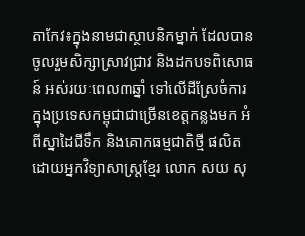តាកែវ៖ក្នុងនាមជាស្ថាបនិកម្នាក់ ដែលបានចូលរួមសិក្សាស្រាវជ្រាវ និងដកបទពិសោធន៍ អស់រយៈពេល៣ឆ្នាំ ទៅលើដីស្រែចំការ ក្នុងប្រទេសកម្ពុជាជាច្រើនខេត្តកន្លងមក អំពីស្នាដៃជីទឹក និងគោកធម្មជាតិថ្មី ផលិតដោយអ្នកវិទ្យាសាស្ត្រខ្មែរ លោក សយ សុ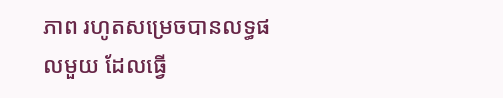ភាព រហូតសម្រេចបានលទ្ធផលមួយ ដែលធ្វើ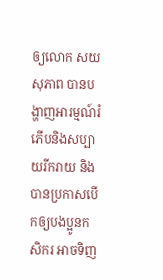ឲ្យលោក សយ សុភាព បានបង្ហាញអារម្មណ៍រំភើបនិងសប្បាយរីករាយ និងបានប្រកាសបើកឲ្យបងប្អូនកសិករ អាចទិញ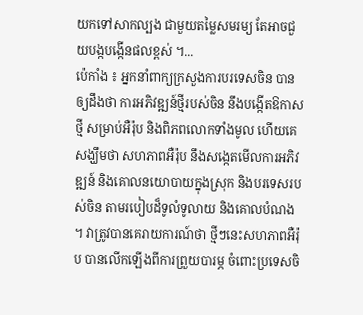យកទៅសាកល្បង ជាមួយតម្លៃសមរម្យ តែអាចជួយបង្កបង្កើនផលខ្ពស់ ។...
ប៉េកាំង ៖ អ្នកនាំពាក្យក្រសួងការបរទេសចិន បានឲ្យដឹងថា ការអភិវឌ្ឍន៍ថ្មីរបស់ចិន នឹងបង្កើតឱកាសថ្មី សម្រាប់អឺរ៉ុប និងពិភពលោកទាំងមូល ហើយគេសង្ឃឹមថា សហភាពអឺរ៉ុប នឹងសង្កេតមើលការអភិវឌ្ឍន៍ និងគោលនយោបាយក្នុងស្រុក និងបរទេសរបស់ចិន តាមរបៀបដ៏ទូលំទូលាយ និងគោលបំណង ។ វាត្រូវបានគេរាយការណ៍ថា ថ្មីៗនេះសហភាពអឺរ៉ុប បានលើកឡើងពីការព្រួយបារម្ភ ចំពោះប្រទេសចិ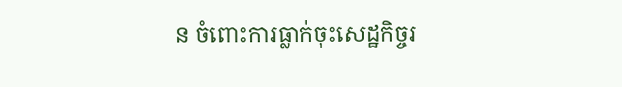ន ចំពោះការធ្លាក់ចុះសេដ្ឋកិច្ចរ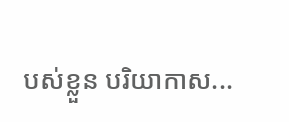បស់ខ្លួន បរិយាកាស...